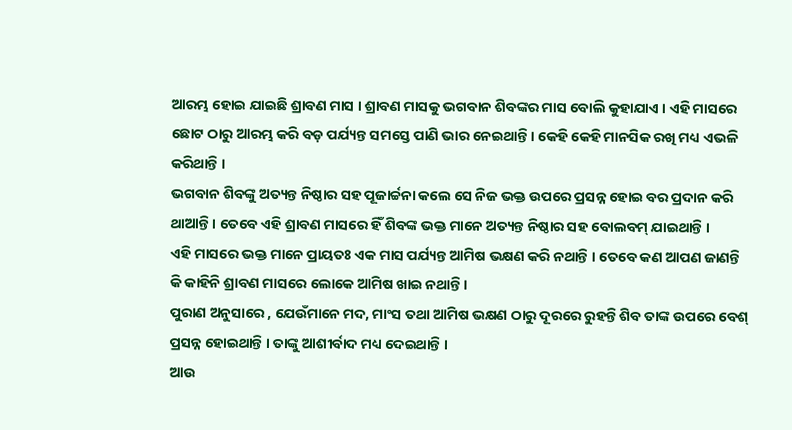ଆରମ୍ଭ ହୋଇ ଯାଇଛି ଶ୍ରାବଣ ମାସ । ଶ୍ରାବଣ ମାସକୁ ଭଗବାନ ଶିବଙ୍କର ମାସ ବୋଲି କୁହାଯାଏ । ଏହି ମାସରେ ଛୋଟ ଠାରୁ ଆରମ୍ଭ କରି ବଡ଼ ପର୍ଯ୍ୟନ୍ତ ସମସ୍ତେ ପାଣି ଭାର ନେଇଥାନ୍ତି । କେହି କେହି ମାନସିକ ରଖି ମଧ୍ୟ ଏଭଳି କରିଥାନ୍ତି ।
ଭଗବାନ ଶିବଙ୍କୁ ଅତ୍ୟନ୍ତ ନିଷ୍ଠାର ସହ ପୂଜାର୍ଚ୍ଚନା କଲେ ସେ ନିଜ ଭକ୍ତ ଉପରେ ପ୍ରସନ୍ନ ହୋଇ ବର ପ୍ରଦାନ କରି ଥାଆନ୍ତି । ତେବେ ଏହି ଶ୍ରାବଣ ମାସରେ ହିଁ ଶିବଙ୍କ ଭକ୍ତ ମାନେ ଅତ୍ୟନ୍ତ ନିଷ୍ଠାର ସହ ବୋଲବମ୍ ଯାଇଥାନ୍ତି ।
ଏହି ମାସରେ ଭକ୍ତ ମାନେ ପ୍ରାୟତଃ ଏକ ମାସ ପର୍ଯ୍ୟନ୍ତ ଆମିଷ ଭକ୍ଷଣ କରି ନଥାନ୍ତି । ତେବେ କଣ ଆପଣ ଜାଣନ୍ତି କି କାହିନି ଶ୍ରାବଣ ମାସରେ ଲୋକେ ଆମିଷ ଖାଇ ନଥାନ୍ତି ।
ପୁରାଣ ଅନୁସାରେ , ଯେଉଁମାନେ ମଦ, ମାଂସ ତଥା ଆମିଷ ଭକ୍ଷଣ ଠାରୁ ଦୂରରେ ରୁହନ୍ତି ଶିବ ତାଙ୍କ ଉପରେ ବେଶ୍ ପ୍ରସନ୍ନ ହୋଇଥାନ୍ତି । ତାଙ୍କୁ ଆଶୀର୍ବାଦ ମଧ୍ୟ ଦେଇଥାନ୍ତି ।
ଆଉ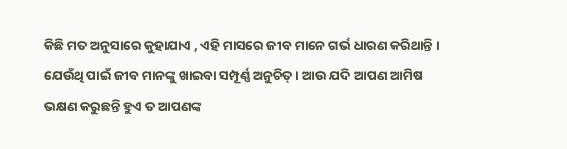କିଛି ମତ ଅନୁସାରେ କୁହାଯାଏ , ଏହି ମାସରେ ଜୀବ ମାନେ ଗର୍ଭ ଧାରଣ କରିଥାନ୍ତି । ଯେଉଁଥି ପାଇଁ ଜୀବ ମାନଙ୍କୁ ଖାଇବା ସମ୍ପୂର୍ଣ୍ଣ ଅନୁଚିତ୍ । ଆଉ ଯଦି ଆପଣ ଆମିଷ ଭକ୍ଷଣ କରୁଛନ୍ତି ହୁଏ ତ ଆପଣଙ୍କ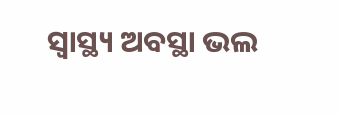ସ୍ୱାସ୍ଥ୍ୟ ଅବସ୍ଥା ଭଲ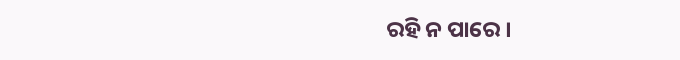ରହି ନ ପାରେ ।